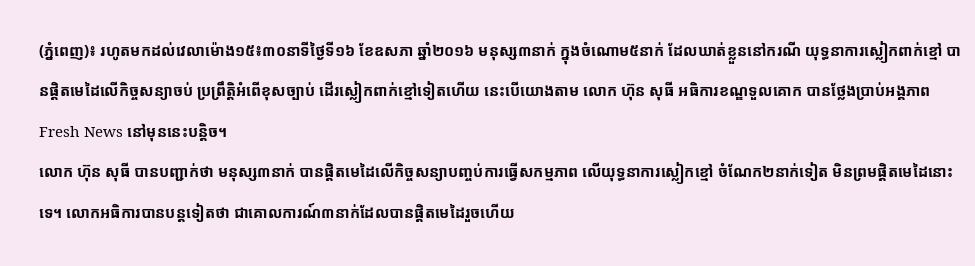(ភ្នំពេញ)៖ រហូតមកដល់វេលាម៉ោង១៥៖៣០នាទីថ្ងៃទី១៦ ខែឧសភា ឆ្នាំ២០១៦ មនុស្ស៣នាក់ ក្នុងចំណោម៥នាក់ ដែលឃាត់ខ្លួននៅករណី យុទ្ធនាការស្លៀកពាក់ខ្មៅ បានផ្តិតមេដៃលើកិច្ចសន្យាចប់ ប្រព្រឹត្តិអំពើខុសច្បាប់ ដើរស្លៀកពាក់ខ្មៅទៀតហើយ នេះបើយោងតាម លោក ហ៊ុន សុធី អធិការខណ្ឌទួលគោក បានថ្លែងប្រាប់អង្គភាព Fresh News នៅមុននេះបន្តិច។
លោក ហ៊ុន សុធី បានបញ្ជាក់ថា មនុស្ស៣នាក់ បានផ្តិតមេដៃលើកិច្ចសន្យាបញ្ចប់ការធ្វើសកម្មភាព លើយុទ្ធនាការស្លៀកខ្មៅ ចំណែក២នាក់ទៀត មិនព្រមផ្តិតមេដៃនោះទេ។ លោកអធិការបានបន្តទៀតថា ជាគោលការណ៍៣នាក់ដែលបានផ្តិតមេដៃរួចហើយ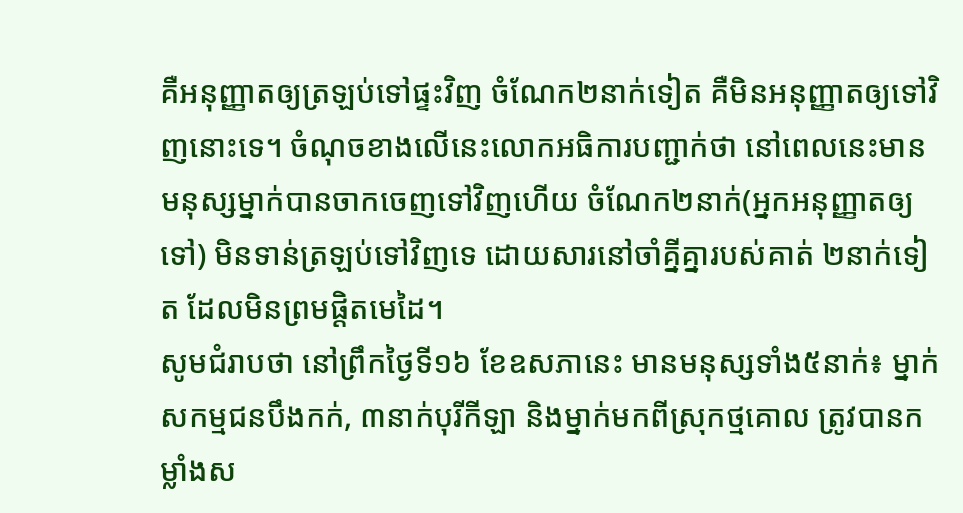គឺអនុញ្ញាតឲ្យត្រឡប់ទៅផ្ទះវិញ ចំណែក២នាក់ទៀត គឺមិនអនុញ្ញាតឲ្យទៅវិញនោះទេ។ ចំណុចខាងលើនេះលោកអធិការបញ្ជាក់ថា នៅពេលនេះមានមនុស្សម្នាក់បានចាកចេញទៅវិញហើយ ចំណែក២នាក់(អ្នកអនុញ្ញាតឲ្យទៅ) មិនទាន់ត្រឡប់ទៅវិញទេ ដោយសារនៅចាំគ្នីគ្នារបស់គាត់ ២នាក់ទៀត ដែលមិនព្រមផ្តិតមេដៃ។
សូមជំរាបថា នៅព្រឹកថ្ងៃទី១៦ ខែឧសភានេះ មានមនុស្សទាំង៥នាក់៖ ម្នាក់សកម្មជនបឹងកក់, ៣នាក់បុរីកីឡា និងម្នាក់មកពីស្រុកថ្មគោល ត្រូវបានកម្លាំងស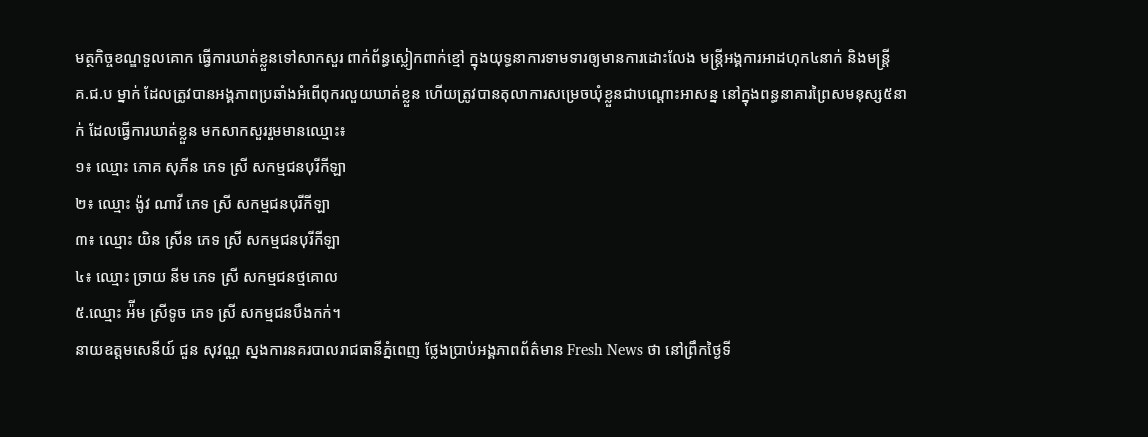មត្ថកិច្ចខណ្ឌទួលគោក ធ្វើការឃាត់ខ្លួនទៅសាកសួរ ពាក់ព័ន្ធស្លៀកពាក់ខ្មៅ ក្នុងយុទ្ធនាការទាមទារឲ្យមានការដោះលែង មន្រ្តីអង្គការអាដហុក៤នាក់ និងមន្រ្តី គ.ជ.ប ម្នាក់ ដែលត្រូវបានអង្គភាពប្រឆាំងអំពើពុករលួយឃាត់ខ្លួន ហើយត្រូវបានតុលាការសម្រេចឃុំខ្លួនជាបណ្តោះអាសន្ន នៅក្នុងពន្ធនាគារព្រៃសមនុស្ស៥នាក់ ដែលធ្វើការឃាត់ខ្លួន មកសាកសួររួមមានឈ្មោះ៖
១៖ ឈ្មោះ ភោគ សុភីន ភេទ ស្រី សកម្មជនបុរីកីឡា
២៖ ឈ្មោះ ង៉ូវ ណាវី ភេទ ស្រី សកម្មជនបុរីកីឡា
៣៖ ឈ្មោះ យិន ស្រីន ភេទ ស្រី សកម្មជនបុរីកីឡា
៤៖ ឈ្មោះ ច្រាយ នីម ភេទ ស្រី សកម្មជនថ្មគោល
៥.ឈ្មោះ អ៉ីម ស្រីទូច ភេទ ស្រី សកម្មជនបឹងកក់។
នាយឧត្តមសេនីយ៍ ជួន សុវណ្ណ ស្នងការនគរបាលរាជធានីភ្នំពេញ ថ្លែងប្រាប់អង្គភាពព័ត៌មាន Fresh News ថា នៅព្រឹកថ្ងៃទី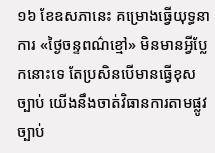១៦ ខែឧសភានេះ គម្រោងធ្វើយុទ្ធនាការ «ថ្ងៃចន្ទពណ៌ខ្មៅ» មិនមានអ្វីប្លែកនោះទេ តែប្រសិនបើមានធ្វើខុសច្បាប់ យើងនឹងចាត់វិធានការតាមផ្លូវច្បាប់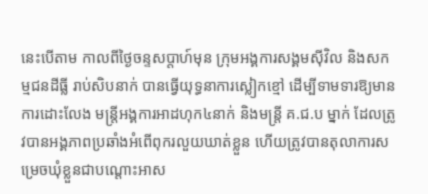នេះបើតាម កាលពីថ្ងៃចន្ទសប្តាហ៍មុន ក្រុមអង្គការសង្គមស៊ីវិល និងសកម្មជនដីធ្លី រាប់សិបនាក់ បានធ្វើយុទ្ធនាការស្លៀកខ្មៅ ដើម្បីទាមទារឱ្យមានការដោះលែង មន្រ្តីអង្គការអាដហុក៤នាក់ និងមន្រ្តី គ.ជ.ប ម្នាក់ ដែលត្រូវបានអង្គភាពប្រឆាំងអំពើពុករលួយឃាត់ខ្លួន ហើយត្រូវបានតុលាការសម្រេចឃុំខ្លួនជាបណ្តោះអាស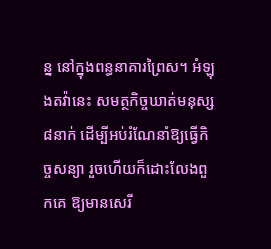ន្ន នៅក្នុងពន្ធនាគារព្រៃស។ អំឡុងតវ៉ានេះ សមត្ថកិច្ចឃាត់មនុស្ស៨នាក់ ដើម្បីអប់រំណែនាំឱ្យធ្វើកិច្ចសន្យា រួចហើយក៏ដោះលែងពួកគេ ឱ្យមានសេរី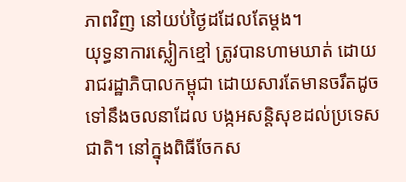ភាពវិញ នៅយប់ថ្ងៃដដែលតែម្តង។
យុទ្ធនាការស្លៀកខ្មៅ ត្រូវបានហាមឃាត់ ដោយរាជរដ្ឋាភិបាលកម្ពុជា ដោយសារតែមានចរឹតដូចទៅនឹងចលនាដែល បង្កអសន្តិសុខដល់ប្រទេសជាតិ។ នៅក្នុងពិធីចែកស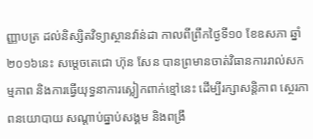ញ្ញាបត្រ ដល់និស្សិតវិទ្យាស្ថានវ៉ាន់ដា កាលពីព្រឹកថ្ងៃទី១០ ខែឧសភា ឆ្នាំ២០១៦នេះ សម្តេចតេជោ ហ៊ុន សែន បានព្រមានចាត់វិធានការរាល់សកម្មភាព និងការធ្វើយុទ្ធនាការស្លៀកពាក់ខ្មៅនេះ ដើម្បីរក្សាសន្តិភាព ស្ថេរភាពនយោបាយ សណ្តាប់ធ្នាប់សង្គម និងពង្រឹ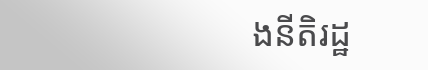ងនីតិរដ្ឋ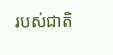របស់ជាតិ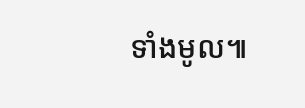ទាំងមូល៕